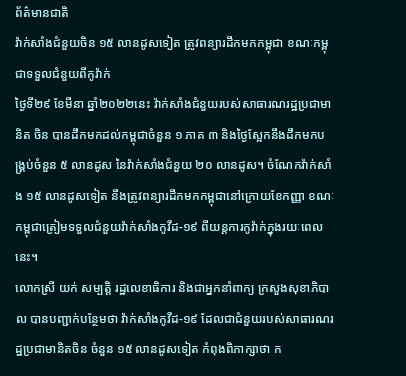ព័ត៌មានជាតិ
វ៉ាក់សាំងជំនួយចិន ១៥ លានដូសទៀត ត្រូវពន្យារដឹកមកកម្ពុជា ខណៈកម្ពុជាទទួលជំនួយពីកូវ៉ាក់
ថ្ងៃទី២៩ ខែមីនា ឆ្នាំ២០២២នេះ វ៉ាក់សាំងជំនួយរបស់សាធារណរដ្ឋប្រជាមានិត ចិន បានដឹកមកដល់កម្ពុជាចំនួន ១ ភាគ ៣ និងថ្ងៃស្អែកនឹងដឹកមកបង្គ្រប់ចំនួន ៥ លានដូស នៃវ៉ាក់សាំងជំនួយ ២០ លានដូស។ ចំណែកវ៉ាក់សាំង ១៥ លានដូសទៀត នឹងត្រូវពន្យារដឹកមកកម្ពុជានៅក្រោយខែកញ្ញា ខណៈកម្ពុជាត្រៀមទទួលជំនួយវ៉ាក់សាំងកូវីដ-១៩ ពីយន្តការកូវ៉ាក់ក្នុងរយៈពេលនេះ។
លោកស្រី យក់ សម្បត្តិ រដ្ឋលេខាធិការ និងជាអ្នកនាំពាក្យ ក្រសួងសុខាភិបាល បានបញ្ជាក់បន្ថែមថា វ៉ាក់សាំងកូវីដ-១៩ ដែលជាជំនួយរបស់សាធារណរដ្ឋប្រជាមានិតចិន ចំនួន ១៥ លានដូសទៀត កំពុងពិភាក្សាថា ក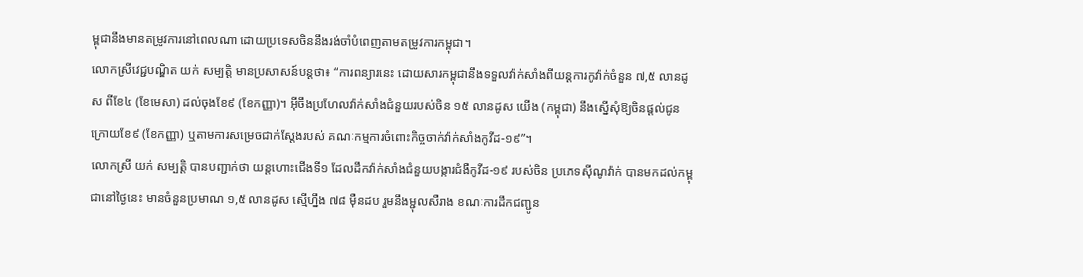ម្ពុជានឹងមានតម្រូវការនៅពេលណា ដោយប្រទេសចិននឹងរង់ចាំបំពេញតាមតម្រូវការកម្ពុជា។
លោកស្រីវេជ្ជបណ្ឌិត យក់ សម្បត្តិ មានប្រសាសន៍បន្តថា៖ “ការពន្យារនេះ ដោយសារកម្ពុជានឹងទទួលវ៉ាក់សាំងពីយន្តការកូវ៉ាក់ចំនួន ៧,៥ លានដូស ពីខែ៤ (ខែមេសា) ដល់ចុងខែ៩ (ខែកញ្ញា)។ អ៊ីចឹងប្រហែលវ៉ាក់សាំងជំនួយរបស់ចិន ១៥ លានដូស យើង (កម្ពុជា) នឹងស្នើសុំឱ្យចិនផ្ដល់ជូនក្រោយខែ៩ (ខែកញ្ញា) ឬតាមការសម្រេចជាក់ស្ដែងរបស់ គណៈកម្មការចំពោះកិច្ចចាក់វ៉ាក់សាំងកូវីដ-១៩”។
លោកស្រី យក់ សម្បត្តិ បានបញ្ជាក់ថា យន្តហោះជើងទី១ ដែលដឹកវ៉ាក់សាំងជំនួយបង្ការជំងឺកូវីដ-១៩ របស់ចិន ប្រភេទស៊ីណូវ៉ាក់ បានមកដល់កម្ពុជានៅថ្ងៃនេះ មានចំនួនប្រមាណ ១,៥ លានដូស ស្មើហ្នឹង ៧៨ ម៉ឺនដប រួមនឹងម្ជុលសឺរាង ខណៈការដឹកជញ្ជូន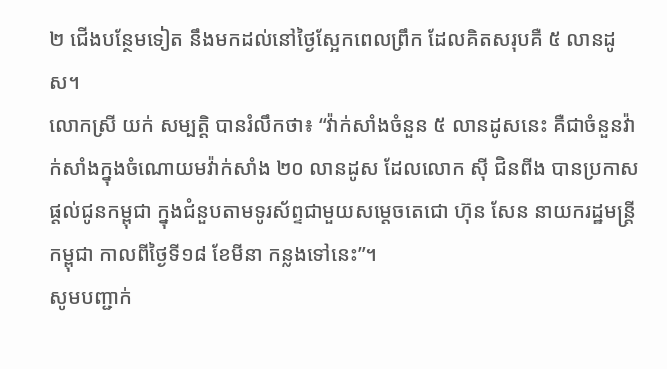២ ជើងបន្ថែមទៀត នឹងមកដល់នៅថ្ងៃស្អែកពេលព្រឹក ដែលគិតសរុបគឺ ៥ លានដូស។
លោកស្រី យក់ សម្បត្តិ បានរំលឹកថា៖ “វ៉ាក់សាំងចំនួន ៥ លានដូសនេះ គឺជាចំនួនវ៉ាក់សាំងក្នុងចំណោយមវ៉ាក់សាំង ២០ លានដូស ដែលលោក ស៊ី ជិនពីង បានប្រកាសផ្តល់ជូនកម្ពុជា ក្នុងជំនួបតាមទូរស័ព្ទជាមួយសម្តេចតេជោ ហ៊ុន សែន នាយករដ្ឋមន្ត្រីកម្ពុជា កាលពីថ្ងៃទី១៨ ខែមីនា កន្លងទៅនេះ”។
សូមបញ្ជាក់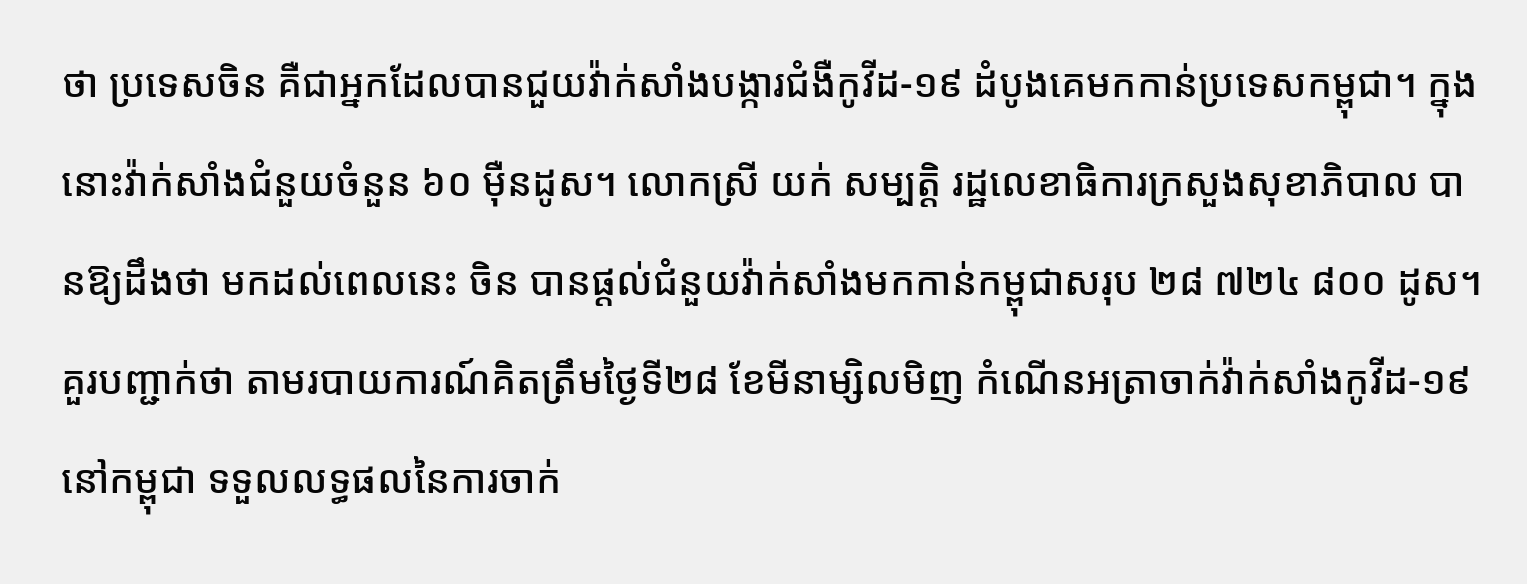ថា ប្រទេសចិន គឺជាអ្នកដែលបានជួយវ៉ាក់សាំងបង្ការជំងឺកូវីដ-១៩ ដំបូងគេមកកាន់ប្រទេសកម្ពុជា។ ក្នុងនោះវ៉ាក់សាំងជំនួយចំនួន ៦០ ម៉ឺនដូស។ លោកស្រី យក់ សម្បត្តិ រដ្ឋលេខាធិការក្រសួងសុខាភិបាល បានឱ្យដឹងថា មកដល់ពេលនេះ ចិន បានផ្តល់ជំនួយវ៉ាក់សាំងមកកាន់កម្ពុជាសរុប ២៨ ៧២៤ ៨០០ ដូស។
គួរបញ្ជាក់ថា តាមរបាយការណ៍គិតត្រឹមថ្ងៃទី២៨ ខែមីនាម្សិលមិញ កំណើនអត្រាចាក់វ៉ាក់សាំងកូវីដ-១៩ នៅកម្ពុជា ទទួលលទ្ធផលនៃការចាក់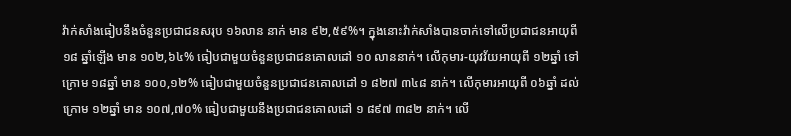វ៉ាក់សាំងធៀបនឹងចំនួនប្រជាជនសរុប ១៦លាន នាក់ មាន ៩២,៥៩%។ ក្នុងនោះវ៉ាក់សាំងបានចាក់ទៅលើប្រជាជនអាយុពី ១៨ ឆ្នាំឡើង មាន ១០២,៦៤% ធៀបជាមួយចំនួនប្រជាជនគោលដៅ ១០ លាននាក់។ លើកុមារ-យុវវ័យអាយុពី ១២ឆ្នាំ ទៅក្រោម ១៨ឆ្នាំ មាន ១០០,១២% ធៀបជាមួយចំនួនប្រជាជនគោលដៅ ១ ៨២៧ ៣៤៨ នាក់។ លើកុមារអាយុពី ០៦ឆ្នាំ ដល់ក្រោម ១២ឆ្នាំ មាន ១០៧,៧០% ធៀបជាមួយនឹងប្រជាជនគោលដៅ ១ ៨៩៧ ៣៨២ នាក់។ លើ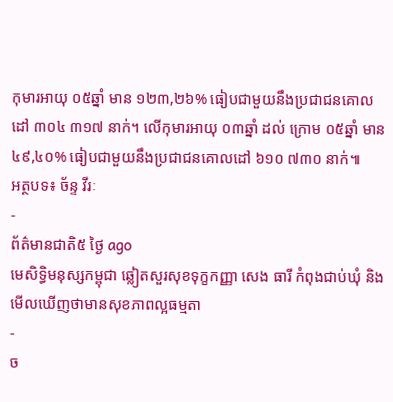កុមារអាយុ ០៥ឆ្នាំ មាន ១២៣,២៦% ធៀបជាមួយនឹងប្រជាជនគោលដៅ ៣០៤ ៣១៧ នាក់។ លើកុមារអាយុ ០៣ឆ្នាំ ដល់ ក្រោម ០៥ឆ្នាំ មាន ៤៩,៤០% ធៀបជាមួយនឹងប្រជាជនគោលដៅ ៦១០ ៧៣០ នាក់៕
អត្ថបទ៖ ច័ន្ទ វីរៈ
-
ព័ត៌មានជាតិ៥ ថ្ងៃ ago
មេសិទ្ធិមនុស្សកម្ពុជា ឆ្លៀតសួរសុខទុក្ខកញ្ញា សេង ធារី កំពុងជាប់ឃុំ និងមើលឃើញថាមានសុខភាពល្អធម្មតា
-
ច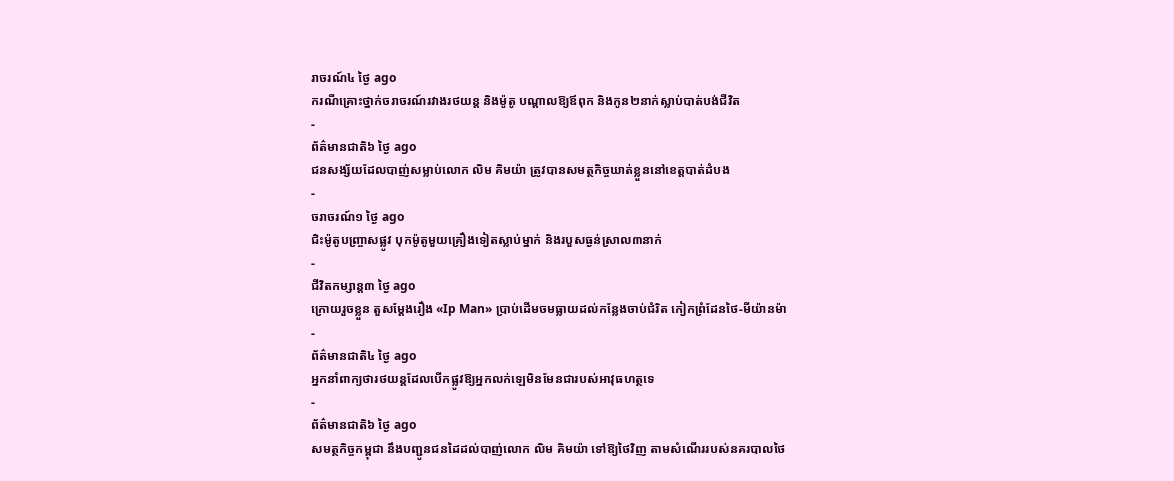រាចរណ៍៤ ថ្ងៃ ago
ករណីគ្រោះថ្នាក់ចរាចរណ៍រវាងរថយន្ត និងម៉ូតូ បណ្ដាលឱ្យឪពុក និងកូន២នាក់ស្លាប់បាត់បង់ជីវិត
-
ព័ត៌មានជាតិ៦ ថ្ងៃ ago
ជនសង្ស័យដែលបាញ់សម្លាប់លោក លិម គិមយ៉ា ត្រូវបានសមត្ថកិច្ចឃាត់ខ្លួននៅខេត្តបាត់ដំបង
-
ចរាចរណ៍១ ថ្ងៃ ago
ជិះម៉ូតូបញ្ច្រាសផ្លូវ បុកម៉ូតូមួយគ្រឿងទៀតស្លាប់ម្នាក់ និងរបួសធ្ងន់ស្រាល៣នាក់
-
ជីវិតកម្សាន្ដ៣ ថ្ងៃ ago
ក្រោយរួចខ្លួន តួសម្ដែងរឿង «Ip Man» ប្រាប់ដើមចមធ្លាយដល់កន្លែងចាប់ជំរិត កៀកព្រំដែនថៃ-មីយ៉ានម៉ា
-
ព័ត៌មានជាតិ៤ ថ្ងៃ ago
អ្នកនាំពាក្យថារថយន្តដែលបើកផ្លូវឱ្យអ្នកលក់ឡេមិនមែនជារបស់អាវុធហត្ថទេ
-
ព័ត៌មានជាតិ៦ ថ្ងៃ ago
សមត្ថកិច្ចកម្ពុជា នឹងបញ្ជូនជនដៃដល់បាញ់លោក លិម គិមយ៉ា ទៅឱ្យថៃវិញ តាមសំណើររបស់នគរបាលថៃ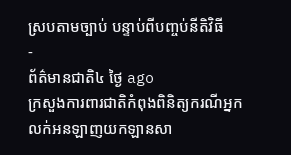ស្របតាមច្បាប់ បន្ទាប់ពីបញ្ចប់នីតិវិធី
-
ព័ត៌មានជាតិ៤ ថ្ងៃ ago
ក្រសួងការពារជាតិកំពុងពិនិត្យករណីអ្នកលក់អនឡាញយកឡានសា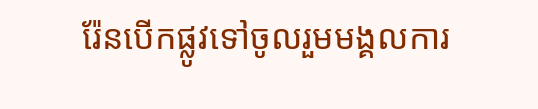រ៉ែនបើកផ្លូវទៅចូលរួមមង្គលការ